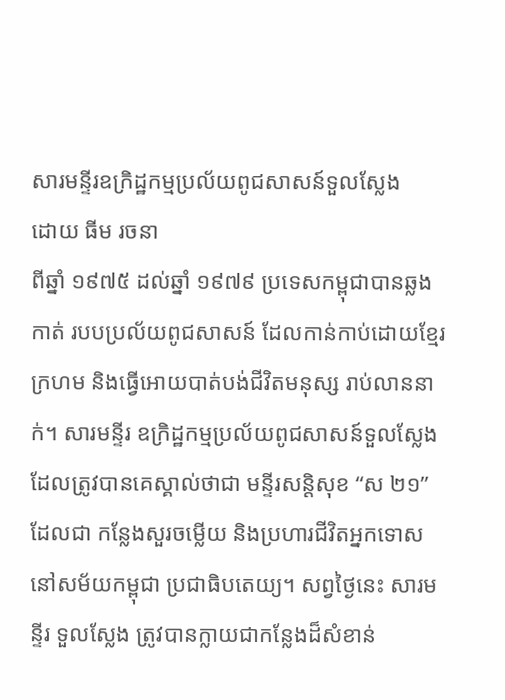សារមន្ទីរឧក្រិដ្ឋកម្មប្រល័យពូជសាសន៍ទួលស្លែង
ដោយ ធីម រចនា
ពីឆ្នាំ ១៩៧៥ ដល់ឆ្នាំ ១៩៧៩ ប្រទេសកម្ពុជាបានឆ្លងកាត់ របបប្រល័យពូជសាសន៍ ដែលកាន់កាប់ដោយខ្មែរក្រហម និងធ្វើអោយបាត់បង់ជីវិតមនុស្ស រាប់លាននាក់។ សារមន្ទីរ ឧក្រិដ្ឋកម្មប្រល័យពូជសាសន៍ទួលស្លែង ដែលត្រូវបានគេស្គាល់ថាជា មន្ទីរសន្តិសុខ “ស ២១” ដែលជា កន្លែងសួរចម្លើយ និងប្រហារជីវិតអ្នកទោស នៅសម័យកម្ពុជា ប្រជាធិបតេយ្យ។ សព្វថ្ងៃនេះ សារមន្ទីរ ទួលស្លែង ត្រូវបានក្លាយជាកន្លែងដ៏សំខាន់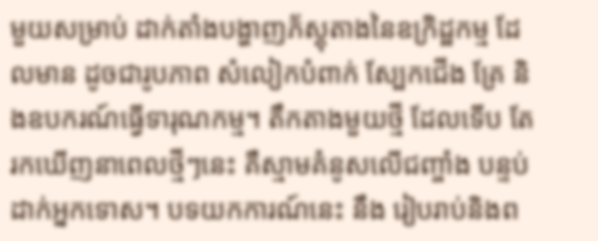មួយសម្រាប់ ដាក់តាំងបង្ហាញភ័ស្តុតាងនៃឧក្រិដ្ឋកម្ម ដែលមាន ដូចជារូបភាព សំលៀកបំពាក់ ស្បែកជើង គ្រែ និងឧបករណ៍ធ្វើទារុណកម្ម។ តឹកតាងមួយថ្មី ដែលទើប តែរកឃើញនាពេលថ្មីៗនេះ គឺស្មាមគំនូសលើជញ្ចាំង បន្ទប់ដាក់អ្នកទោស។ បទយកការណ៍នេះ នឹង រៀបរាប់និងព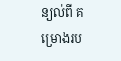ន្យល់ពី គម្រោងរប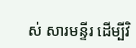ស់ សារមន្ទីរ ដើម្បីវិ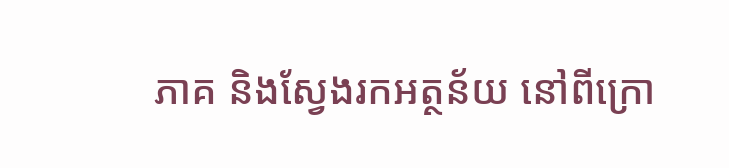ភាគ និងស្វែងរកអត្ថន័យ នៅពីក្រោ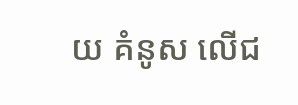យ គំនូស លើជ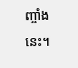ញ្ចាំងនេះ។